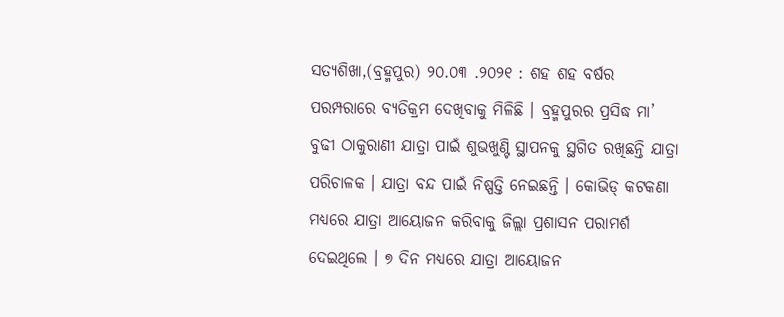ସତ୍ୟଶିଖା,(ବ୍ରହ୍ମପୁର) ୨୦.୦୩ .୨୦୨୧ : ଶହ ଶହ ବର୍ଷର ପରମ୍ପରାରେ ବ୍ୟତିକ୍ରମ ଦେଖିବାକୁ ମିଳିଛି । ବ୍ରହ୍ମପୁରର ପ୍ରସିଦ୍ଧ ମା’ ବୁଢୀ ଠାକୁରାଣୀ ଯାତ୍ରା ପାଇଁ ଶୁଭଖୁଣ୍ଟି ସ୍ଥାପନକୁ ସ୍ଥଗିତ ରଖିଛନ୍ତି ଯାତ୍ରା ପରିଚାଳକ । ଯାତ୍ରା ବନ୍ଦ ପାଇଁ ନିଷ୍ପତ୍ତି ନେଇଛନ୍ତି । କୋଭିଡ୍ କଟକଣା ମଧ୍ୟରେ ଯାତ୍ରା ଆୟୋଜନ କରିବାକୁ ଜିଲ୍ଲା ପ୍ରଶାସନ ପରାମର୍ଶ ଦେଇଥିଲେ । ୭ ଦିନ ମଧ୍ୟରେ ଯାତ୍ରା ଆୟୋଜନ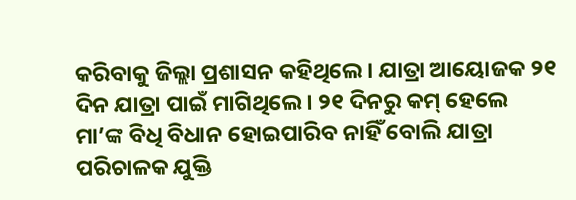କରିବାକୁ ଜିଲ୍ଲା ପ୍ରଶାସନ କହିଥିଲେ । ଯାତ୍ରା ଆୟୋଜକ ୨୧ ଦିନ ଯାତ୍ରା ପାଇଁ ମାଗିଥିଲେ । ୨୧ ଦିନରୁ କମ୍ ହେଲେ ମା’ଙ୍କ ବିଧି ବିଧାନ ହୋଇପାରିବ ନାହିଁ ବୋଲି ଯାତ୍ରା ପରିଚାଳକ ଯୁକ୍ତି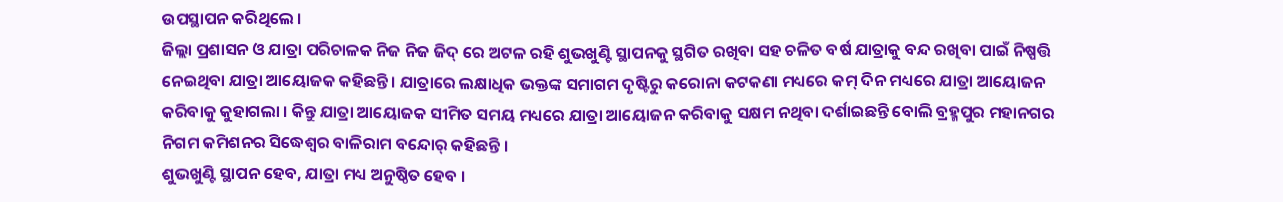ଉପସ୍ଥାପନ କରିଥିଲେ ।
ଜିଲ୍ଲା ପ୍ରଶାସନ ଓ ଯାତ୍ରା ପରିଚାଳକ ନିଜ ନିଜ ଜିଦ୍ ରେ ଅଟଳ ରହି ଶୁଭଖୁଣ୍ଟି ସ୍ଥାପନକୁ ସ୍ଥଗିତ ରଖିବା ସହ ଚଳିତ ବର୍ଷ ଯାତ୍ରାକୁ ବନ୍ଦ ରଖିବା ପାଇଁ ନିଷ୍ପତ୍ତି ନେଇଥିବା ଯାତ୍ରା ଆୟୋଜକ କହିଛନ୍ତି । ଯାତ୍ରାରେ ଲକ୍ଷାଧିକ ଭକ୍ତଙ୍କ ସମାଗମ ଦୃଷ୍ଟିରୁ କରୋନା କଟକଣା ମଧ୍ୟରେ କମ୍ ଦିନ ମଧ୍ୟରେ ଯାତ୍ରା ଆୟୋଜନ କରିବାକୁ କୁହାଗଲା । କିନ୍ତୁ ଯାତ୍ରା ଆୟୋଜକ ସୀମିତ ସମୟ ମଧ୍ୟରେ ଯାତ୍ରା ଆୟୋଜନ କରିବାକୁ ସକ୍ଷମ ନଥିବା ଦର୍ଶାଇଛନ୍ତି ବୋଲି ବ୍ରହ୍ମପୁର ମହାନଗର ନିଗମ କମିଶନର ସିଦ୍ଧେଶ୍ବର ବାଳିରାମ ବନ୍ଦୋର୍ କହିଛନ୍ତି ।
ଶୁଭଖୁଣ୍ଟି ସ୍ଥାପନ ହେବ, ଯାତ୍ରା ମଧ୍ୟ ଅନୁଷ୍ଠିତ ହେବ ।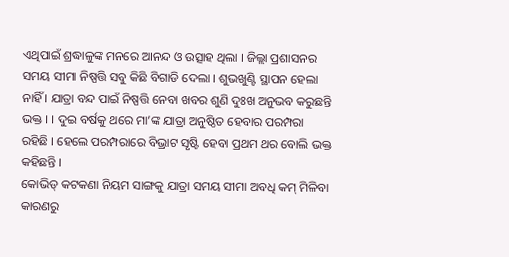ଏଥିପାଇଁ ଶ୍ରଦ୍ଧାଳୁଙ୍କ ମନରେ ଆନନ୍ଦ ଓ ଉତ୍ସାହ ଥିଲା । ଜିଲ୍ଲା ପ୍ରଶାସନର ସମୟ ସୀମା ନିଷ୍ପତ୍ତି ସବୁ କିଛି ବିଗାଡି ଦେଲା । ଶୁଭଖୁଣ୍ଟି ସ୍ଥାପନ ହେଲା ନାହିଁ । ଯାତ୍ରା ବନ୍ଦ ପାଇଁ ନିଷ୍ପତ୍ତି ନେବା ଖବର ଶୁଣି ଦୁଃଖ ଅନୁଭବ କରୁଛନ୍ତି ଭକ୍ତ । । ଦୁଇ ବର୍ଷକୁ ଥରେ ମା’ଙ୍କ ଯାତ୍ରା ଅନୁଷ୍ଠିତ ହେବାର ପରମ୍ପରା ରହିଛି । ହେଲେ ପରମ୍ପରାରେ ବିଭ୍ରାଟ ସୃଷ୍ଟି ହେବା ପ୍ରଥମ ଥର ବୋଲି ଭକ୍ତ କହିଛନ୍ତି ।
କୋଭିଡ୍ କଟକଣା ନିୟମ ସାଙ୍ଗକୁ ଯାତ୍ରା ସମୟ ସୀମା ଅବଧି କମ୍ ମିଳିବା କାରଣରୁ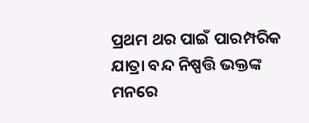ପ୍ରଥମ ଥର ପାଇଁ ପାରମ୍ପରିକ ଯାତ୍ରା ବନ୍ଦ ନିଷ୍ପତ୍ତି ଭକ୍ତଙ୍କ ମନରେ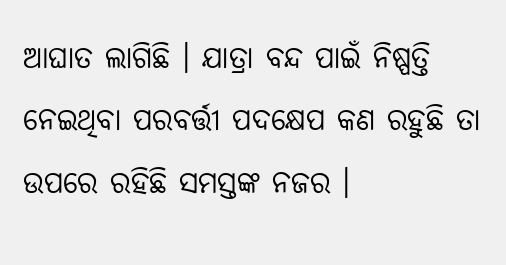ଆଘାତ ଲାଗିଛି । ଯାତ୍ରା ବନ୍ଦ ପାଇଁ ନିଷ୍ପତ୍ତି ନେଇଥିବା ପରବର୍ତ୍ତୀ ପଦକ୍ଷେପ କଣ ରହୁଛି ତା ଉପରେ ରହିଛି ସମସ୍ତଙ୍କ ନଜର ।